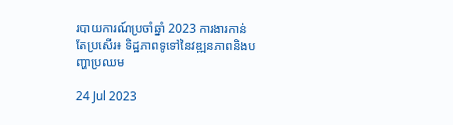របាយការណ៍ប្រចាំឆ្នាំ 2023 ការងារកាន់តែប្រសើរ៖ ទិដ្ឋភាពទូទៅនៃវឌ្ឍនភាពនិងបញ្ហាប្រឈម

24 Jul 2023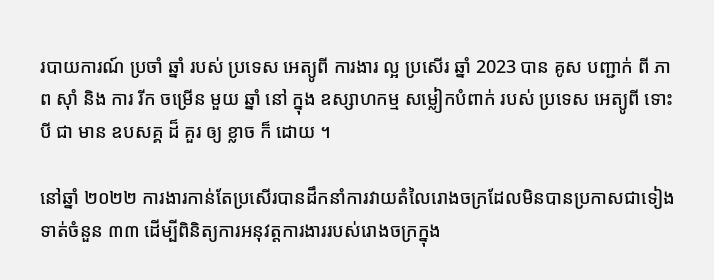របាយការណ៍ ប្រចាំ ឆ្នាំ របស់ ប្រទេស អេត្យូពី ការងារ ល្អ ប្រសើរ ឆ្នាំ 2023 បាន គូស បញ្ជាក់ ពី ភាព ស៊ាំ និង ការ រីក ចម្រើន មួយ ឆ្នាំ នៅ ក្នុង ឧស្សាហកម្ម សម្លៀកបំពាក់ របស់ ប្រទេស អេត្យូពី ទោះបី ជា មាន ឧបសគ្គ ដ៏ គួរ ឲ្យ ខ្លាច ក៏ ដោយ ។

នៅឆ្នាំ ២០២២ ការងារកាន់តែប្រសើរបានដឹកនាំការវាយតំលៃរោងចក្រដែលមិនបានប្រកាសជាទៀងទាត់ចំនួន ៣៣ ដើម្បីពិនិត្យការអនុវត្តការងាររបស់រោងចក្រក្នុង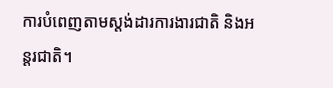ការបំពេញតាមស្តង់ដារការងារជាតិ និងអន្តរជាតិ។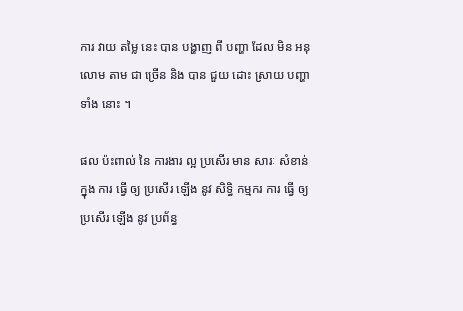ការ វាយ តម្លៃ នេះ បាន បង្ហាញ ពី បញ្ហា ដែល មិន អនុលោម តាម ជា ច្រើន និង បាន ជួយ ដោះ ស្រាយ បញ្ហា ទាំង នោះ ។

ផល ប៉ះពាល់ នៃ ការងារ ល្អ ប្រសើរ មាន សារៈ សំខាន់ ក្នុង ការ ធ្វើ ឲ្យ ប្រសើរ ឡើង នូវ សិទ្ធិ កម្មករ ការ ធ្វើ ឲ្យ ប្រសើរ ឡើង នូវ ប្រព័ន្ធ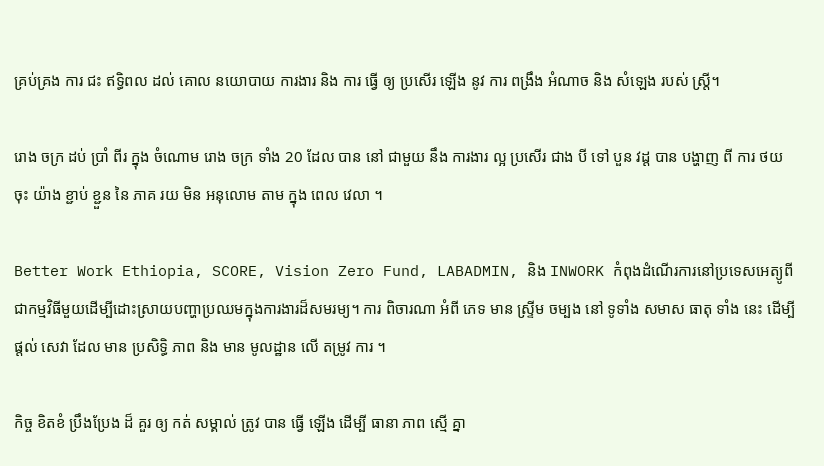គ្រប់គ្រង ការ ជះ ឥទ្ធិពល ដល់ គោល នយោបាយ ការងារ និង ការ ធ្វើ ឲ្យ ប្រសើរ ឡើង នូវ ការ ពង្រឹង អំណាច និង សំឡេង របស់ ស្ត្រី។

រោង ចក្រ ដប់ ប្រាំ ពីរ ក្នុង ចំណោម រោង ចក្រ ទាំង 20 ដែល បាន នៅ ជាមួយ នឹង ការងារ ល្អ ប្រសើរ ជាង បី ទៅ បួន វដ្ត បាន បង្ហាញ ពី ការ ថយ ចុះ យ៉ាង ខ្ជាប់ ខ្ជួន នៃ ភាគ រយ មិន អនុលោម តាម ក្នុង ពេល វេលា ។

Better Work Ethiopia, SCORE, Vision Zero Fund, LABADMIN, និង INWORK កំពុងដំណើរការនៅប្រទេសអេត្យូពីជាកម្មវិធីមួយដើម្បីដោះស្រាយបញ្ហាប្រឈមក្នុងការងារដ៏សមរម្យ។ ការ ពិចារណា អំពី ភេទ មាន ស្ទ្រីម ចម្បង នៅ ទូទាំង សមាស ធាតុ ទាំង នេះ ដើម្បី ផ្តល់ សេវា ដែល មាន ប្រសិទ្ធិ ភាព និង មាន មូលដ្ឋាន លើ តម្រូវ ការ ។

កិច្ច ខិតខំ ប្រឹងប្រែង ដ៏ គួរ ឲ្យ កត់ សម្គាល់ ត្រូវ បាន ធ្វើ ឡើង ដើម្បី ធានា ភាព ស្មើ គ្នា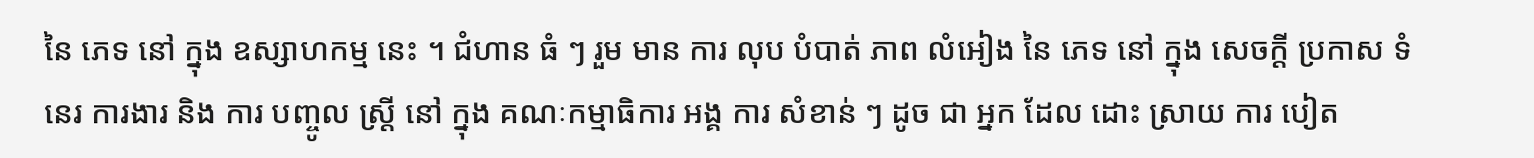នៃ ភេទ នៅ ក្នុង ឧស្សាហកម្ម នេះ ។ ជំហាន ធំ ៗ រួម មាន ការ លុប បំបាត់ ភាព លំអៀង នៃ ភេទ នៅ ក្នុង សេចក្តី ប្រកាស ទំនេរ ការងារ និង ការ បញ្ចូល ស្ត្រី នៅ ក្នុង គណៈកម្មាធិការ អង្គ ការ សំខាន់ ៗ ដូច ជា អ្នក ដែល ដោះ ស្រាយ ការ បៀត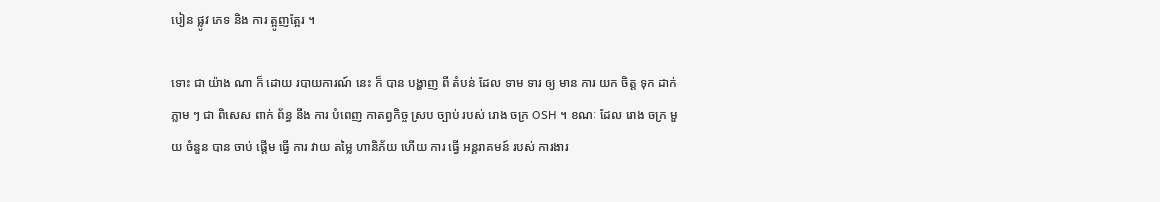បៀន ផ្លូវ ភេទ និង ការ ត្អូញត្អែរ ។

ទោះ ជា យ៉ាង ណា ក៏ ដោយ របាយការណ៍ នេះ ក៏ បាន បង្ហាញ ពី តំបន់ ដែល ទាម ទារ ឲ្យ មាន ការ យក ចិត្ត ទុក ដាក់ ភ្លាម ៗ ជា ពិសេស ពាក់ ព័ន្ធ នឹង ការ បំពេញ កាតព្វកិច្ច ស្រប ច្បាប់ របស់ រោង ចក្រ OSH ។ ខណៈ ដែល រោង ចក្រ មួយ ចំនួន បាន ចាប់ ផ្តើម ធ្វើ ការ វាយ តម្លៃ ហានិភ័យ ហើយ ការ ធ្វើ អន្តរាគមន៍ របស់ ការងារ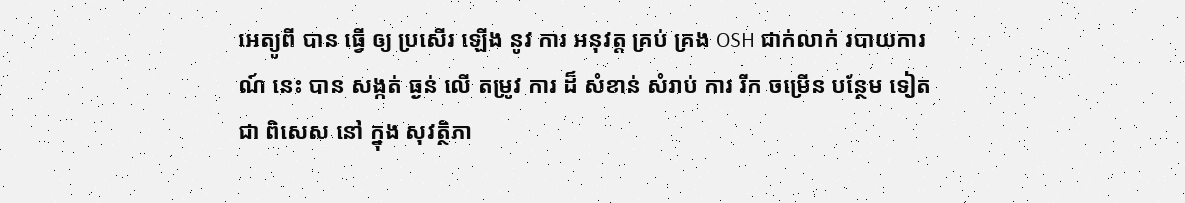អេត្យូពី បាន ធ្វើ ឲ្យ ប្រសើរ ឡើង នូវ ការ អនុវត្ត គ្រប់ គ្រង OSH ជាក់លាក់ របាយការណ៍ នេះ បាន សង្កត់ ធ្ងន់ លើ តម្រូវ ការ ដ៏ សំខាន់ សំរាប់ ការ រីក ចម្រើន បន្ថែម ទៀត ជា ពិសេស នៅ ក្នុង សុវត្ថិភា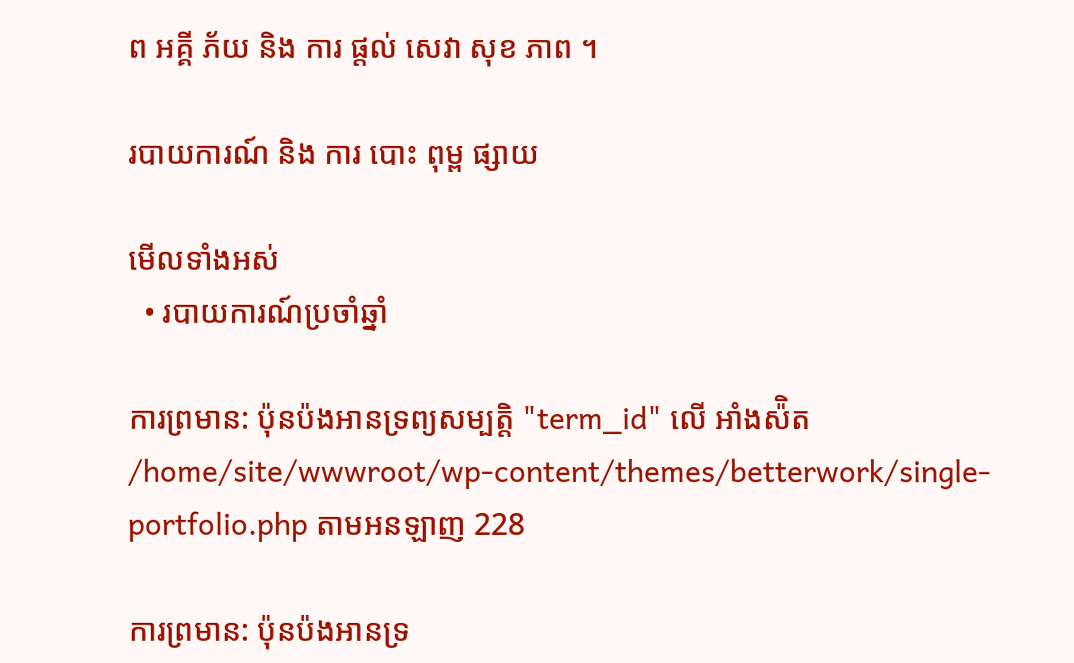ព អគ្គី ភ័យ និង ការ ផ្តល់ សេវា សុខ ភាព ។

របាយការណ៍ និង ការ បោះ ពុម្ព ផ្សាយ

មើលទាំងអស់
  • របាយការណ៍ប្រចាំឆ្នាំ

ការព្រមាន: ប៉ុនប៉ងអានទ្រព្យសម្បត្តិ "term_id" លើ អាំងស៉ិត /home/site/wwwroot/wp-content/themes/betterwork/single-portfolio.php តាមអនឡាញ 228

ការព្រមាន: ប៉ុនប៉ងអានទ្រ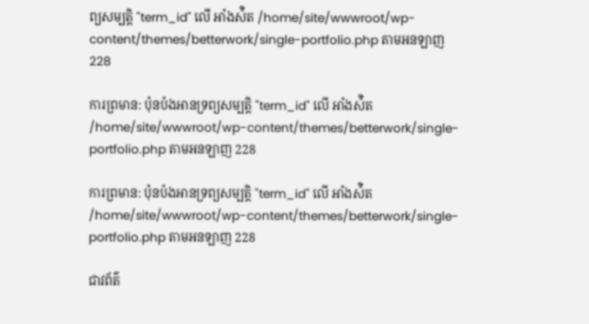ព្យសម្បត្តិ "term_id" លើ អាំងស៉ិត /home/site/wwwroot/wp-content/themes/betterwork/single-portfolio.php តាមអនឡាញ 228

ការព្រមាន: ប៉ុនប៉ងអានទ្រព្យសម្បត្តិ "term_id" លើ អាំងស៉ិត /home/site/wwwroot/wp-content/themes/betterwork/single-portfolio.php តាមអនឡាញ 228

ការព្រមាន: ប៉ុនប៉ងអានទ្រព្យសម្បត្តិ "term_id" លើ អាំងស៉ិត /home/site/wwwroot/wp-content/themes/betterwork/single-portfolio.php តាមអនឡាញ 228

ជាវព័ត៌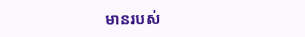មានរបស់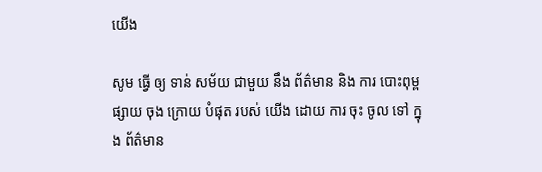យើង

សូម ធ្វើ ឲ្យ ទាន់ សម័យ ជាមួយ នឹង ព័ត៌មាន និង ការ បោះពុម្ព ផ្សាយ ចុង ក្រោយ បំផុត របស់ យើង ដោយ ការ ចុះ ចូល ទៅ ក្នុង ព័ត៌មាន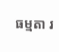ធម្មតា រ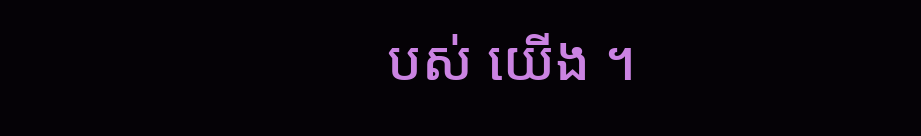បស់ យើង ។